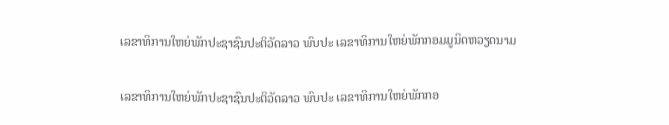ເລຂາທິການໃຫຍ່ພັກປະຊາຊົນປະຕິວັດລາວ ພົບປະ ເລຂາທິການໃຫຍ່ພັກກອມມູນິດຫວຽດນາມ

ເລຂາທິການໃຫຍ່ພັກປະຊາຊົນປະຕິວັດລາວ ພົບປະ ເລຂາທິການໃຫຍ່ພັກກອ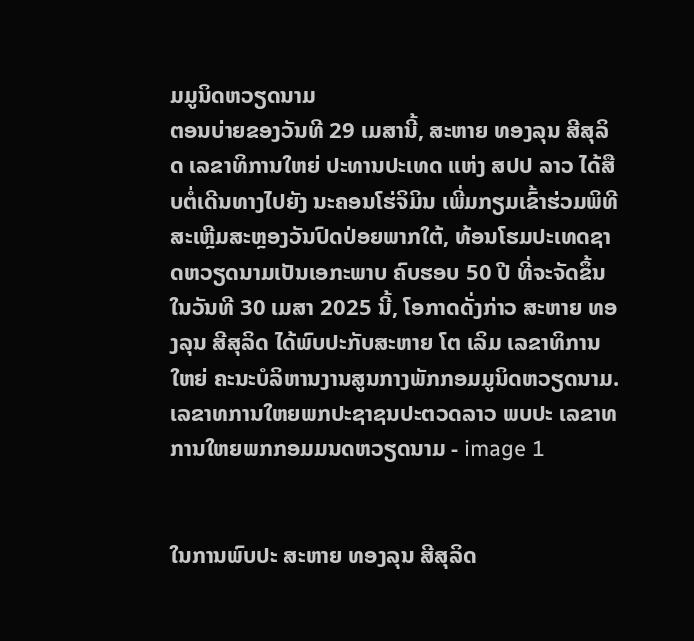ມມູນິດຫວຽດນາມ
ຕອນບ່າຍຂອງວັນທີ 29 ເມສານີ້, ສະຫາຍ ທອງລຸນ ສີສຸລິດ ເລຂາທິການໃຫຍ່ ປະທານປະເທດ ແຫ່ງ ສປປ ລາວ ໄດ້ສືບຕໍ່ເດີນທາງໄປຍັງ ນະຄອນໂຮ່ຈິມິນ ເພີ່ມກຽມເຂົ້າຮ່ວມພິທີສະເຫຼີມສະຫຼອງວັນປົດປ່ອຍພາກໃຕ້, ທ້ອນໂຮມປະເທດຊາດຫວຽດນາມເປັນເອກະພາບ ຄົບຮອບ 50 ປີ ທີ່ຈະຈັດຂຶ້ນໃນວັນທີ 30 ເມສາ 2025 ນີ້, ໂອກາດດັ່ງກ່າວ ສະຫາຍ ທອງລຸນ ສີສຸລິດ ໄດ້ພົບປະກັບສະຫາຍ ໂຕ ເລິມ ເລຂາທິການໃຫຍ່ ຄະນະບໍລິຫານງານສູນກາງພັກກອມມູນິດຫວຽດນາມ.
ເລຂາທການໃຫຍພກປະຊາຊນປະຕວດລາວ ພບປະ ເລຂາທການໃຫຍພກກອມມນດຫວຽດນາມ - image 1


ໃນການພົບປະ ສະຫາຍ ທອງລຸນ ສີສຸລິດ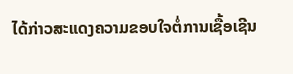ໄດ້ກ່າວສະແດງຄວາມຂອບໃຈຕໍ່ການເຊື້ອເຊີນ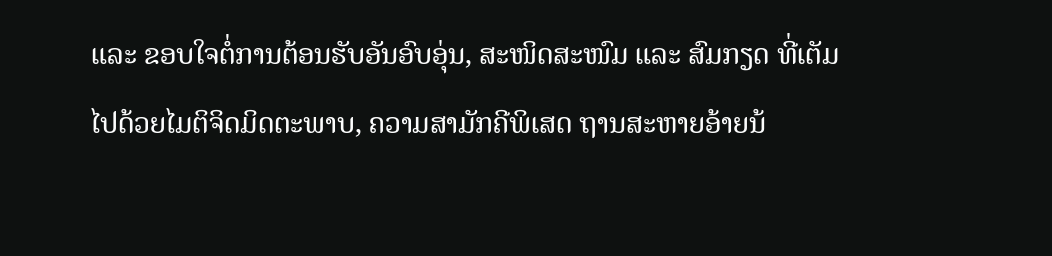ແລະ ຂອບໃຈຕໍ່ການຕ້ອນຮັບອັນອົບອຸ່ນ, ສະໜິດສະໜົມ ແລະ ສົມກຽດ ທີ່ເຕັມໄປດ້ວຍໄມຕິຈິດມິດຕະພາບ, ຄວາມສາມັກຄີພິເສດ ຖານສະຫາຍອ້າຍນ້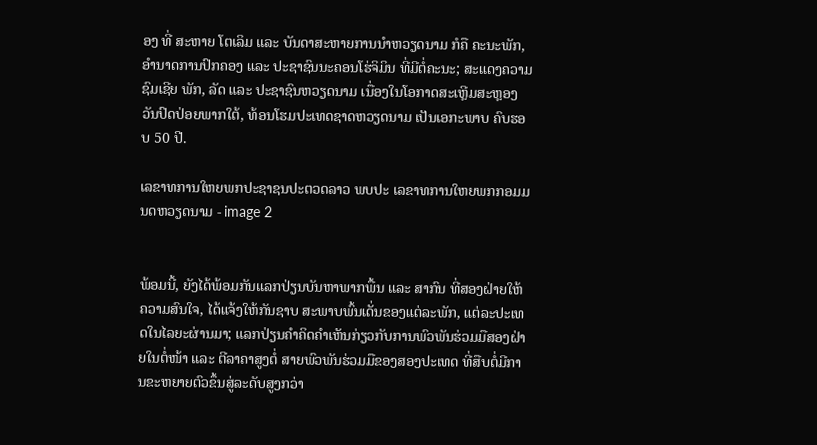ອງ ທີ່ ສະຫາຍ ໂຕເລິມ ແລະ ບັນດາສະຫາຍການນໍາຫວຽດນາມ ກໍຄື ຄະນະພັກ, ອໍານາດການປົກຄອງ ແລະ ປະຊາຊົນນະຄອນໂຮ່ຈິມິນ ທີ່ມີຕໍ່ຄະນະ; ສະແດງຄວາມຊົມເຊີຍ ພັກ, ລັດ ແລະ ປະຊາຊົນຫວຽດນາມ ເນື່ອງໃນໂອກາດສະເຫຼີມສະຫຼອງ ວັນປົດປ່ອຍພາກໃຕ້, ທ້ອນໂຮມປະເທດຊາດຫວຽດນາມ ເປັນເອກະພາບ ຄົບຮອບ 50 ປີ.

ເລຂາທການໃຫຍພກປະຊາຊນປະຕວດລາວ ພບປະ ເລຂາທການໃຫຍພກກອມມນດຫວຽດນາມ - image 2


ພ້ອມນີ້, ຍັງໄດ້ພ້ອມກັນແລກປ່ຽນບັນຫາພາກພື້ນ ແລະ ສາກົນ ທີ່ສອງຝ່າຍໃຫ້ຄວາມສົນໃຈ, ໄດ້ແຈ້ງໃຫ້ກັນຊາບ ສະພາບພົ້ນເດັ່ນຂອງແຕ່ລະພັກ, ແຕ່ລະປະເທດໃນໄລຍະຜ່ານມາ; ແລກປ່ຽນຄໍາຄິດຄໍາເຫັນກ່ຽວກັບການພົວພັນຮ່ວມມືສອງຝ່າຍໃນຕໍ່ໜ້າ ແລະ ຕີລາຄາສູງຕໍ່ ສາຍພົວພັນຮ່ວມມືຂອງສອງປະເທດ ທີ່ສືບຕໍ່ມີການຂະຫຍາຍຕົວຂຶ້ນສູ່ລະດັບສູງກວ່າ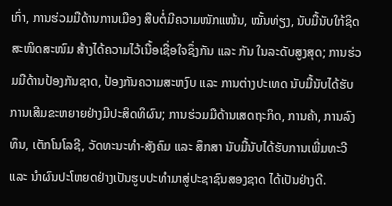ເກົ່າ, ການຮ່ວມມືດ້ານການເມືອງ ສືບຕໍ່ມີຄວາມໜັກແໜ້ນ, ໝັ້ນທ່ຽງ, ນັບມື້ນັບໃກ້ຊິດ ສະໜິດສະໜົມ ສ້າງໄດ້ຄວາມໄວ້ເນື້ອເຊື່ອໃຈຊຶ່ງກັນ ແລະ ກັນ ໃນລະດັບສູງສຸດ; ການຮ່ວມມືດ້ານປ້ອງກັນຊາດ, ປ້ອງກັນຄວາມສະຫງົບ ແລະ ການຕ່າງປະເທດ ນັບມື້ນັບໄດ້ຮັບການເສີມຂະຫຍາຍຢ່າງມີປະສິດທິຜົນ; ການຮ່ວມມືດ້ານເສດຖະກິດ, ການຄ້າ, ການລົງທຶນ, ເຕັກໂນໂລຊີ, ວັດທະນະທໍາ-ສັງຄົມ ແລະ ສຶກສາ ນັບມື້ນັບໄດ້ຮັບການເພີ່ມທະວີ ແລະ ນໍາຜົນປະໂຫຍດຢ່າງເປັນຮູບປະທໍາມາສູ່ປະຊາຊົນສອງຊາດ ໄດ້ເປັນຢ່າງດີ.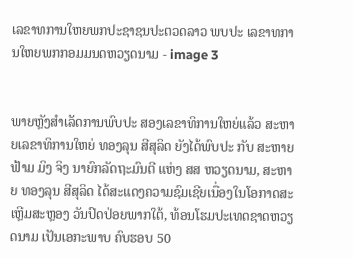ເລຂາທການໃຫຍພກປະຊາຊນປະຕວດລາວ ພບປະ ເລຂາທການໃຫຍພກກອມມນດຫວຽດນາມ - image 3


ພາຍຫຼັງສຳເລັດການພົບປະ ສອງເລຂາທິການໃຫຍ່ແລ້ວ ສະຫາຍເລຂາທິການໃຫຍ່ ທອງລຸນ ສີສຸລິດ ຍັງໄດ້ພົບປະ ກັບ ສະຫາຍ ຟ້າມ ມິງ ຈິງ ນາຍົກລັດຖະມົນຕີ ແຫ່ງ ສສ ຫວຽດນາມ, ສະຫາຍ ທອງລຸນ ສີສຸລິດ ໄດ້ສະແດງຄວາມຊົມເຊີຍເນື່ອງໃນໂອກາດສະເຫຼີມສະຫຼອງ ວັນປົດປ່ອຍພາກໃຕ້, ທ້ອນໂຮມປະເທດຊາດຫວຽດນາມ ເປັນເອກະພາບ ຄົບຮອບ 50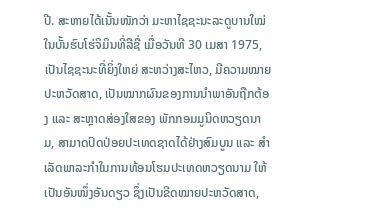ປີ. ສະຫາຍໄດ້ເນັ້ນໜັກວ່າ ມະຫາໄຊຊະນະລະດູບານໃໝ່ ໃນບັ້ນຮົບໂຮ່ຈິມິນທີ່ລືຊື່ ເມື່ອວັນທີ 30 ເມສາ 1975, ເປັນໄຊຊະນະທີ່ຍິ່ງໃຫຍ່ ສະຫວ່າງສະໄຫວ, ມີຄວາມໝາຍປະຫວັດສາດ, ເປັນໝາກຜົນຂອງການນໍາພາອັນຖືກຕ້ອງ ແລະ ສະຫຼາດສ່ອງໃສຂອງ ພັກກອມມູນິດຫວຽດນາມ, ສາມາດປົດປ່ອຍປະເທດຊາດໄດ້ຢ່າງສົມບູນ ແລະ ສໍາເລັດພາລະກໍາໃນການທ້ອນໂຮມປະເທດຫວຽດນາມ ໃຫ້ເປັນອັນໜຶ່ງອັນດຽວ ຊຶ່ງເປັນຂີດໝາຍປະຫວັດສາດ,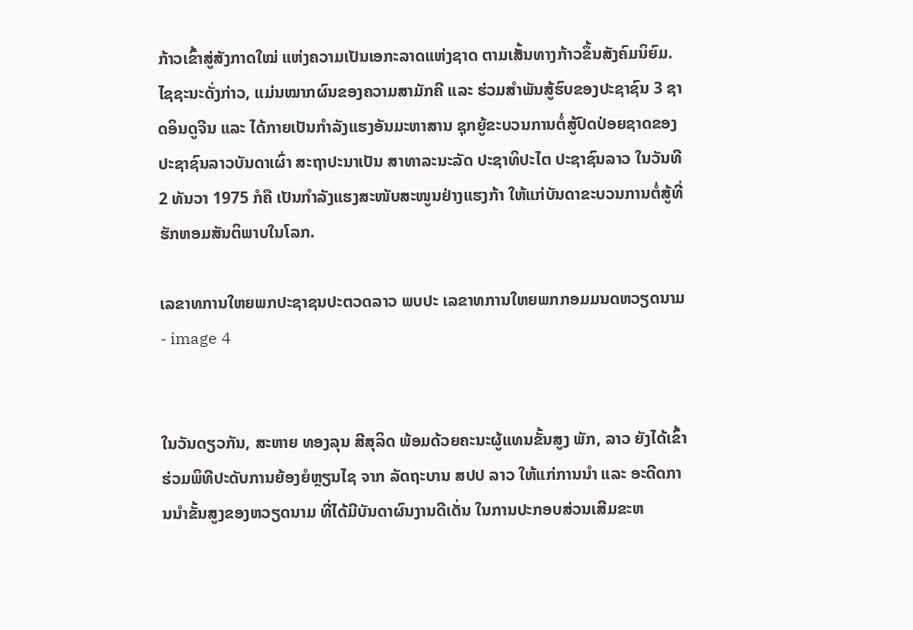ກ້າວເຂົ້າສູ່ສັງກາດໃໝ່ ແຫ່ງຄວາມເປັນເອກະລາດແຫ່ງຊາດ ຕາມເສັ້ນທາງກ້າວຂຶ້ນສັງຄົມນິຍົມ. ໄຊຊະນະດັ່ງກ່າວ, ແມ່ນໝາກຜົນຂອງຄວາມສາມັກຄີ ແລະ ຮ່ວມສໍາພັນສູ້ຮົບຂອງປະຊາຊົນ 3 ຊາດອິນດູຈີນ ແລະ ໄດ້ກາຍເປັນກໍາລັງແຮງອັນມະຫາສານ ຊຸກຍູ້ຂະບວນການຕໍ່ສູ້ປົດປ່ອຍຊາດຂອງປະຊາຊົນລາວບັນດາເຜົ່າ ສະຖາປະນາເປັນ ສາທາລະນະລັດ ປະຊາທິປະໄຕ ປະຊາຊົນລາວ ໃນວັນທີ 2 ທັນວາ 1975 ກໍຄື ເປັນກໍາລັງແຮງສະໜັບສະໜູນຢ່າງແຮງກ້າ ໃຫ້ແກ່ບັນດາຂະບວນການຕໍ່ສູ້ທີ່ຮັກຫອມສັນຕິພາບໃນໂລກ.

ເລຂາທການໃຫຍພກປະຊາຊນປະຕວດລາວ ພບປະ ເລຂາທການໃຫຍພກກອມມນດຫວຽດນາມ - image 4


ໃນວັນດຽວກັນ, ສະຫາຍ ທອງລຸນ ສີສຸລິດ ພ້ອມດ້ວຍຄະນະຜູ້ແທນຂັ້ນສູງ ພັກ, ລາວ ຍັງໄດ້ເຂົ້າຮ່ວມພິທີປະດັບການຍ້ອງຍໍຫຼຽນໄຊ ຈາກ ລັດຖະບານ ສປປ ລາວ ໃຫ້ແກ່ການນຳ ແລະ ອະດີດການນຳຂັ້ນສູງຂອງຫວຽດນາມ ທີ່ໄດ້ມີບັນດາຜົນງານດີເດັ່ນ ໃນການປະກອບສ່ວນເສີມຂະຫ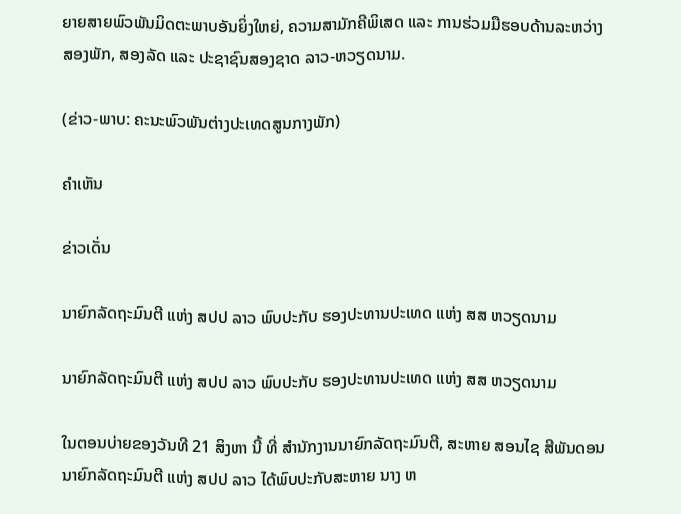ຍາຍສາຍພົວພັນມິດຕະພາບອັນຍິ່ງໃຫຍ່, ຄວາມສາມັກຄີພິເສດ ແລະ ການຮ່ວມມືຮອບດ້ານລະຫວ່າງ ສອງພັກ, ສອງລັດ ແລະ ປະຊາຊົນສອງຊາດ ລາວ-ຫວຽດນາມ.

(ຂ່າວ-ພາບ: ຄະນະພົວພັນຕ່າງປະເທດສູນກາງພັກ)

ຄໍາເຫັນ

ຂ່າວເດັ່ນ

ນາຍົກລັດຖະມົນຕີ ແຫ່ງ ສປປ ລາວ ພົບປະກັບ ຮອງປະທານປະເທດ ແຫ່ງ ສສ ຫວຽດນາມ

ນາຍົກລັດຖະມົນຕີ ແຫ່ງ ສປປ ລາວ ພົບປະກັບ ຮອງປະທານປະເທດ ແຫ່ງ ສສ ຫວຽດນາມ

ໃນຕອນບ່າຍຂອງວັນທີ 21 ສິງຫາ ນີ້ ທີ່ ສໍານັກງານນາຍົກລັດຖະມົນຕີ, ສະຫາຍ ສອນໄຊ ສີພັນດອນ ນາຍົກລັດຖະມົນຕີ ແຫ່ງ ສປປ ລາວ ໄດ້ພົບປະກັບສະຫາຍ ນາງ ຫ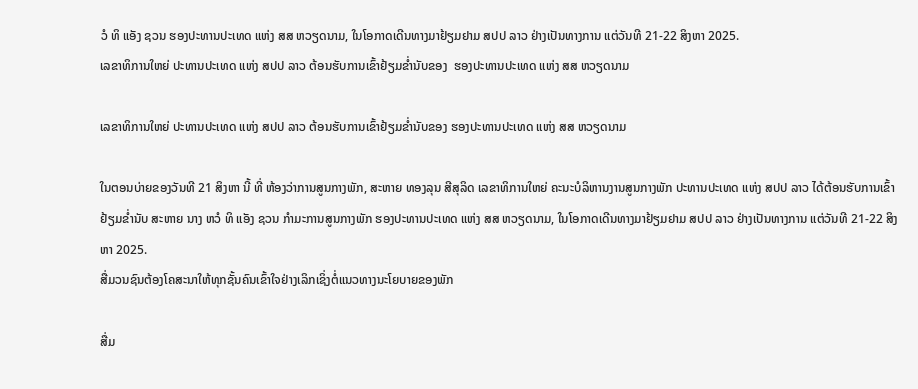ວໍ ທິ ແອັງ ຊວນ ຮອງປະທານປະເທດ ແຫ່ງ ສສ ຫວຽດນາມ, ໃນໂອກາດເດີນທາງມາຢ້ຽມຢາມ ສປປ ລາວ ຢ່າງເປັນທາງການ ແຕ່ວັນທີ 21-22 ສິງຫາ 2025.
ເລຂາທິການໃຫຍ່ ປະທານປະເທດ ແຫ່ງ ສປປ ລາວ ຕ້ອນຮັບການເຂົ້າຢ້ຽມຂໍ່ານັບຂອງ  ຮອງປະທານປະເທດ ແຫ່ງ ສສ ຫວຽດນາມ

ເລຂາທິການໃຫຍ່ ປະທານປະເທດ ແຫ່ງ ສປປ ລາວ ຕ້ອນຮັບການເຂົ້າຢ້ຽມຂໍ່ານັບຂອງ ຮອງປະທານປະເທດ ແຫ່ງ ສສ ຫວຽດນາມ

ໃນຕອນບ່າຍຂອງວັນທີ 21 ສິງຫາ ນີ້ ທີ່ ຫ້ອງວ່າການສູນກາງພັກ, ສະຫາຍ ທອງລຸນ ສີສຸລິດ ເລຂາທິການໃຫຍ່ ຄະນະບໍລິຫານງານສູນກາງພັກ ປະທານປະເທດ ແຫ່ງ ສປປ ລາວ ໄດ້ຕ້ອນຮັບການເຂົ້າຢ້ຽມຂໍ່ານັບ ສະຫາຍ ນາງ ຫວໍ ທິ ແອັງ ຊວນ ກຳມະການສູນກາງພັກ ຮອງປະທານປະເທດ ແຫ່ງ ສສ ຫວຽດນາມ, ໃນໂອກາດເດີນທາງມາຢ້ຽມຢາມ ສປປ ລາວ ຢ່າງເປັນທາງການ ແຕ່ວັນທີ 21-22 ສິງຫາ 2025.
ສື່ມວນຊົນຕ້ອງໂຄສະນາໃຫ້ທຸກຊັ້ນຄົນເຂົ້າໃຈຢ່າງເລິກເຊິ່ງຕໍ່ແນວທາງນະໂຍບາຍຂອງພັກ

ສື່ມ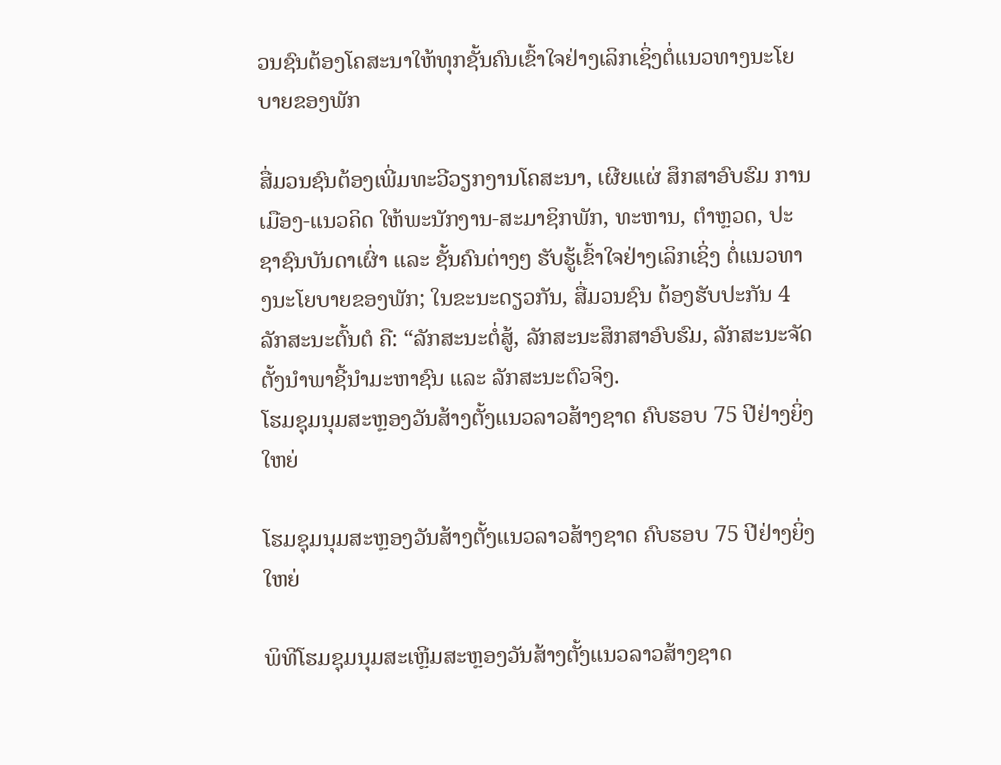ວນຊົນຕ້ອງໂຄສະນາໃຫ້ທຸກຊັ້ນຄົນເຂົ້າໃຈຢ່າງເລິກເຊິ່ງຕໍ່ແນວທາງນະໂຍບາຍຂອງພັກ

ສື່ມວນຊົນຕ້ອງເພີ່ມທະວີວຽກງານໂຄສະນາ, ເຜີຍແຜ່ ສຶກສາອົບຮົມ ການເມືອງ-ແນວຄິດ ໃຫ້ພະນັກງານ-ສະມາຊິກພັກ, ທະຫານ, ຕໍາຫຼວດ, ປະຊາຊົນບັນດາເຜົ່າ ແລະ ຊັ້ນຄົນຕ່າງໆ ຮັບຮູ້ເຂົ້າໃຈຢ່າງເລິກເຊິ່ງ ຕໍ່ແນວທາງນະໂຍບາຍຂອງພັກ; ໃນຂະນະດຽວກັນ, ສື່ມວນຊົນ ຕ້ອງຮັບປະກັນ 4 ລັກສະນະຕົ້ນຕໍ ຄື: “ລັກສະນະຕໍ່ສູ້, ລັກສະນະສຶກສາອົບຮົມ, ລັກສະນະຈັດຕັ້ງນໍາພາຊີ້ນຳມະຫາຊົນ ແລະ ລັກສະນະຕົວຈິງ.
ໂຮມຊຸມນຸມສະຫຼອງວັນສ້າງຕັ້ງແນວລາວສ້າງຊາດ ຄົບຮອບ 75 ປີຢ່າງຍິ່ງໃຫຍ່

ໂຮມຊຸມນຸມສະຫຼອງວັນສ້າງຕັ້ງແນວລາວສ້າງຊາດ ຄົບຮອບ 75 ປີຢ່າງຍິ່ງໃຫຍ່

ພິທີໂຮມຊຸມນຸມສະເຫຼີມສະຫຼອງວັນສ້າງຕັ້ງແນວລາວສ້າງຊາດ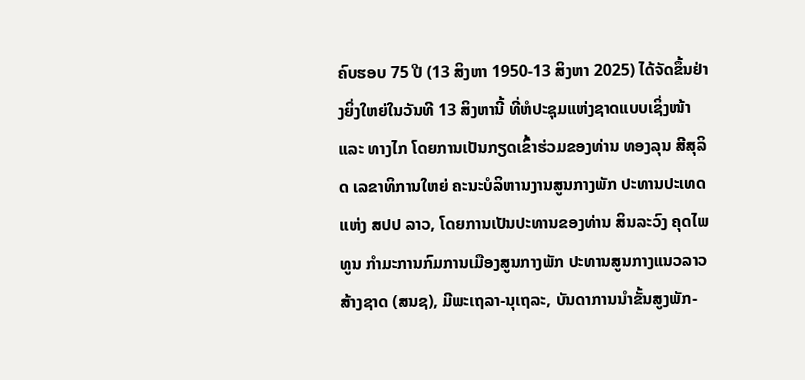ຄົບຮອບ 75 ປີ (13 ສິງຫາ 1950-13 ສິງຫາ 2025) ໄດ້ຈັດຂຶ້ນຢ່າງຍິ່ງໃຫຍ່ໃນວັນທີ 13 ສິງຫານີ້ ທີ່ຫໍປະຊຸມແຫ່ງຊາດແບບເຊິ່ງໜ້າ ແລະ ທາງໄກ ໂດຍການເປັນກຽດເຂົ້າຮ່ວມຂອງທ່ານ ທອງລຸນ ສີສຸລິດ ເລຂາທິການໃຫຍ່ ຄະນະບໍລິຫານງານສູນກາງພັກ ປະທານປະເທດແຫ່ງ ສປປ ລາວ, ໂດຍການເປັນປະທານຂອງທ່ານ ສິນລະວົງ ຄຸດໄພທູນ ກໍາມະການກົມການເມືອງສູນກາງພັກ ປະທານສູນກາງແນວລາວສ້າງຊາດ (ສນຊ), ມີພະເຖລາ-ນຸເຖລະ, ບັນດາການນໍາຂັ້ນສູງພັກ-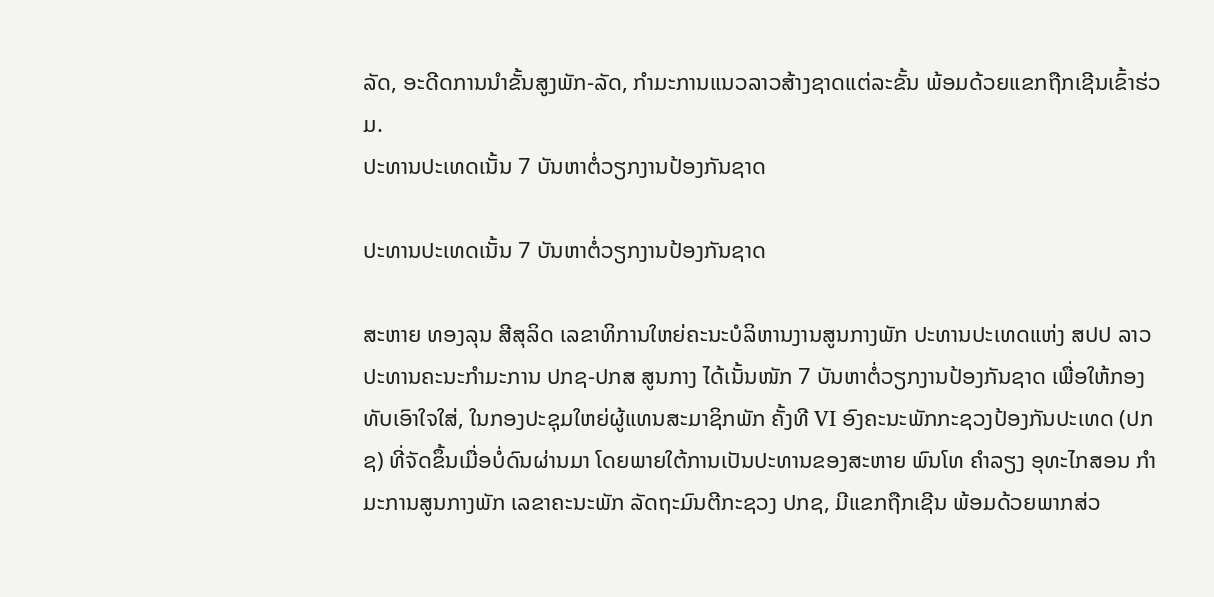ລັດ, ອະດີດການນໍາຂັ້ນສູງພັກ-ລັດ, ກໍາມະການແນວລາວສ້າງຊາດແຕ່ລະຂັ້ນ ພ້ອມດ້ວຍແຂກຖືກເຊີນເຂົ້າຮ່ວມ.
ປະທານປະເທດເນັ້ນ 7 ບັນຫາຕໍ່ວຽກງານປ້ອງກັນຊາດ

ປະທານປະເທດເນັ້ນ 7 ບັນຫາຕໍ່ວຽກງານປ້ອງກັນຊາດ

ສະຫາຍ ທອງລຸນ ສີສຸລິດ ເລຂາທິການໃຫຍ່ຄະນະບໍລິຫານງານສູນກາງພັກ ປະທານປະເທດແຫ່ງ ສປປ ລາວ ປະທານຄະນະກຳມະການ ປກຊ-ປກສ ສູນກາງ ໄດ້ເນັ້ນໜັກ 7 ບັນຫາຕໍ່ວຽກງານປ້ອງກັນຊາດ ເພື່ອໃຫ້ກອງທັບເອົາໃຈໃສ່, ໃນກອງປະຊຸມໃຫຍ່ຜູ້ແທນສະມາຊິກພັກ ຄັ້ງທີ VI ອົງຄະນະພັກກະຊວງປ້ອງກັນປະເທດ (ປກຊ) ທີ່ຈັດຂຶ້ນເມື່ອບໍ່ດົນຜ່ານມາ ໂດຍພາຍໃຕ້ການເປັນປະທານຂອງສະຫາຍ ພົນໂທ ຄໍາລຽງ ອຸທະໄກສອນ ກໍາມະການສູນກາງພັກ ເລຂາຄະນະພັກ ລັດຖະມົນຕີກະຊວງ ປກຊ, ມີແຂກຖືກເຊີນ ພ້ອມດ້ວຍພາກສ່ວ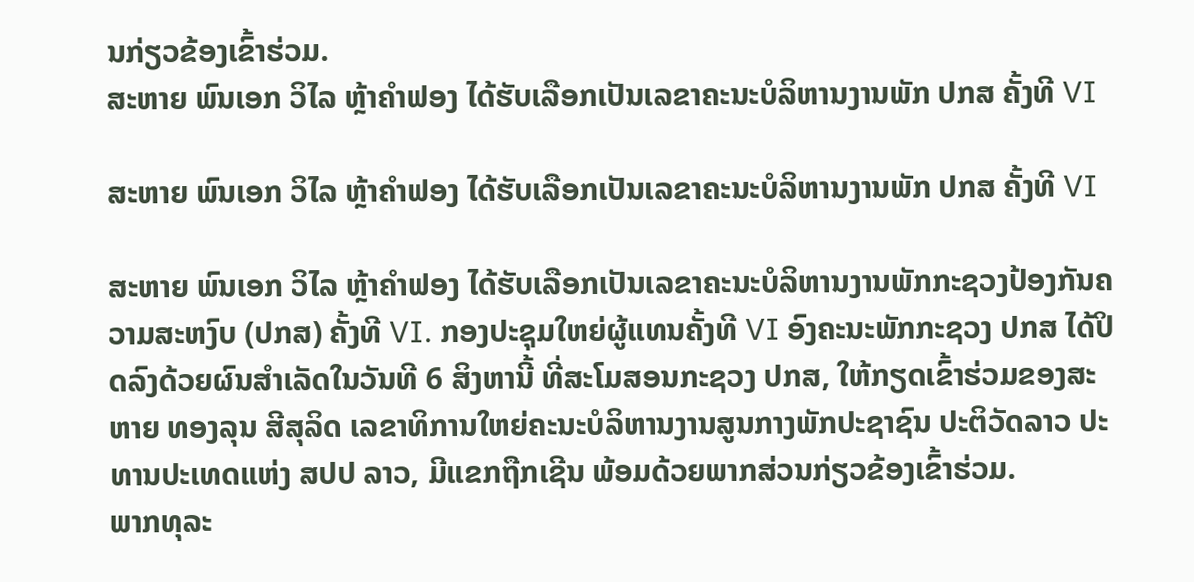ນກ່ຽວຂ້ອງເຂົ້າຮ່ວມ.
ສະຫາຍ ພົນເອກ ວິໄລ ຫຼ້າຄໍາຟອງ ໄດ້ຮັບເລືອກເປັນເລຂາຄະນະບໍລິຫານງານພັກ ປກສ ຄັ້ງທີ VI

ສະຫາຍ ພົນເອກ ວິໄລ ຫຼ້າຄໍາຟອງ ໄດ້ຮັບເລືອກເປັນເລຂາຄະນະບໍລິຫານງານພັກ ປກສ ຄັ້ງທີ VI

ສະຫາຍ ພົນເອກ ວິໄລ ຫຼ້າຄໍາຟອງ ໄດ້ຮັບເລືອກເປັນເລຂາຄະນະບໍລິຫານງານພັກກະຊວງປ້ອງກັນຄວາມສະຫງົບ (ປກສ) ຄັ້ງທີ VI. ກອງປະຊຸມໃຫຍ່ຜູ້ແທນຄັ້ງທີ VI ອົງຄະນະພັກກະຊວງ ປກສ ໄດ້ປິດລົງດ້ວຍຜົນສຳເລັດໃນວັນທີ 6 ສິງຫານີ້ ທີ່ສະໂມສອນກະຊວງ ປກສ, ໃຫ້ກຽດເຂົ້າຮ່ວມຂອງສະຫາຍ ທອງລຸນ ສີສຸລິດ ເລຂາທິການໃຫຍ່ຄະນະບໍລິຫານງານສູນກາງພັກປະຊາຊົນ ປະຕິວັດລາວ ປະທານປະເທດແຫ່ງ ສປປ ລາວ, ມີແຂກຖືກເຊີນ ພ້ອມດ້ວຍພາກສ່ວນກ່ຽວຂ້ອງເຂົ້າຮ່ວມ.
ພາກທຸລະ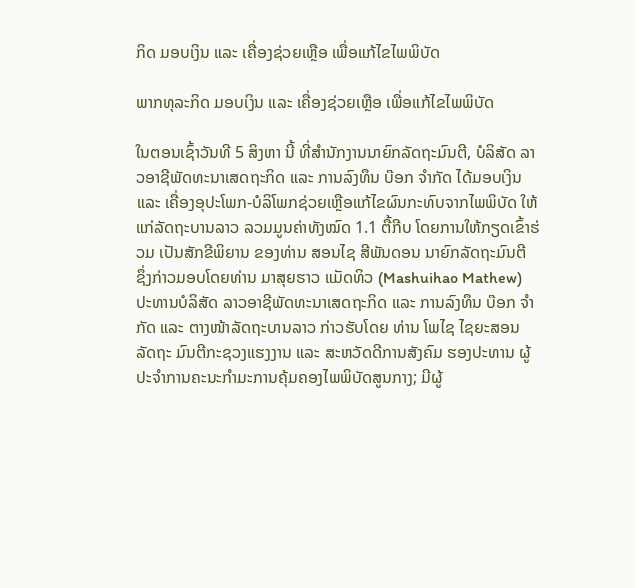ກິດ ມອບເງິນ ແລະ ເຄື່ອງຊ່ວຍເຫຼືອ ເພື່ອແກ້ໄຂໄພພິບັດ

ພາກທຸລະກິດ ມອບເງິນ ແລະ ເຄື່ອງຊ່ວຍເຫຼືອ ເພື່ອແກ້ໄຂໄພພິບັດ

ໃນຕອນເຊົ້າວັນທີ 5 ສິງຫາ ນີ້ ທີ່ສຳນັກງານນາຍົກລັດຖະມົນຕີ, ບໍລິສັດ ລາວອາຊີພັດທະນາເສດຖະກິດ ແລະ ການລົງທຶນ ບ໊ອກ ຈຳກັດ ໄດ້ມອບເງິນ ແລະ ເຄື່ອງອຸປະໂພກ-ບໍລິໂພກຊ່ວຍເຫຼືອແກ້ໄຂຜົນກະທົບຈາກໄພພິບັດ ໃຫ້ແກ່ລັດຖະບານລາວ ລວມມູນຄ່າທັງໝົດ 1.1 ຕື້ກີບ ໂດຍການໃຫ້ກຽດເຂົ້າຮ່ວມ ເປັນສັກຂີພິຍານ ຂອງທ່ານ ສອນໄຊ ສີພັນດອນ ນາຍົກລັດຖະມົນຕີ ຊຶ່ງກ່າວມອບໂດຍທ່ານ ມາສຸຍຮາວ ແມັດທິວ (Mashuihao Mathew) ປະທານບໍລິສັດ ລາວອາຊີພັດທະນາເສດຖະກິດ ແລະ ການລົງທຶນ ບ໊ອກ ຈຳກັດ ແລະ ຕາງໜ້າລັດຖະບານລາວ ກ່າວຮັບໂດຍ ທ່ານ ໂພໄຊ ໄຊຍະສອນ ລັດຖະ ມົນຕີກະຊວງແຮງງານ ແລະ ສະຫວັດດີການສັງຄົມ ຮອງປະທານ ຜູ້ປະຈຳການຄະນະກຳມະການຄຸ້ມຄອງໄພພິບັດສູນກາງ; ມີຜູ້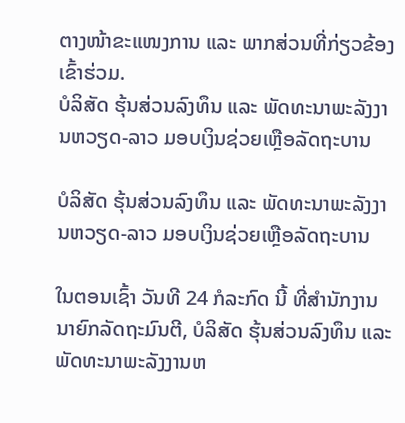ຕາງໜ້າຂະແໜງການ ແລະ ພາກສ່ວນທີ່ກ່ຽວຂ້ອງ ເຂົ້າຮ່ວມ.
ບໍລິສັດ ຮຸ້ນສ່ວນລົງທຶນ ແລະ ພັດທະນາພະລັງງານຫວຽດ-ລາວ ມອບເງິນຊ່ວຍເຫຼືອລັດຖະບານ

ບໍລິສັດ ຮຸ້ນສ່ວນລົງທຶນ ແລະ ພັດທະນາພະລັງງານຫວຽດ-ລາວ ມອບເງິນຊ່ວຍເຫຼືອລັດຖະບານ

ໃນຕອນເຊົ້າ ວັນທີ 24 ກໍລະກົດ ນີ້ ທີ່ສໍານັກງານນາຍົກລັດຖະມົນຕີ, ບໍລິສັດ ຮຸ້ນສ່ວນລົງທຶນ ແລະ ພັດທະນາພະລັງງານຫ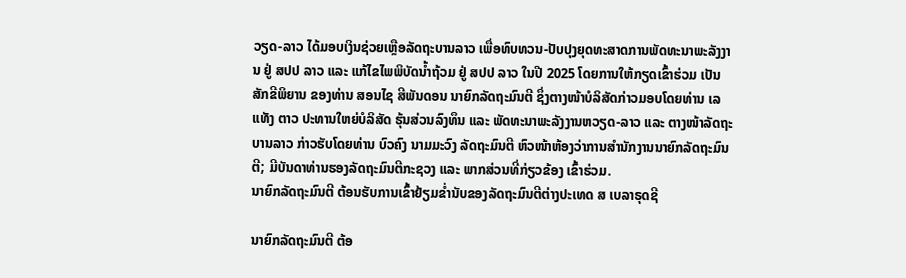ວຽດ-ລາວ ໄດ້ມອບເງິນຊ່ວຍເຫຼືອລັດຖະບານລາວ ເພື່ອທົບທວນ-ປັບປຸງຍຸດທະສາດການພັດທະນາພະລັງງານ ຢູ່ ສປປ ລາວ ແລະ ແກ້ໄຂໄພພິບັດນໍ້າຖ້ວມ ຢູ່ ສປປ ລາວ ໃນປີ 2025 ໂດຍການໃຫ້ກຽດເຂົ້າຮ່ວມ ເປັນສັກຂີພິຍານ ຂອງທ່ານ ສອນໄຊ ສີພັນດອນ ນາຍົກລັດຖະມົນຕີ ຊຶ່ງຕາງໜ້າບໍລິສັດກ່າວມອບໂດຍທ່ານ ເລແທັງ ຕາວ ປະທານໃຫຍ່ບໍລິສັດ ຮຸ້ນສ່ວນລົງທຶນ ແລະ ພັດທະນາພະລັງງານຫວຽດ-ລາວ ແລະ ຕາງໜ້າລັດຖະບານລາວ ກ່າວຮັບໂດຍທ່ານ ບົວຄົງ ນາມມະວົງ ລັດຖະມົນຕີ ຫົວໜ້າຫ້ອງວ່າການສຳນັກງານນາຍົກລັດຖະມົນຕີ; ມີບັນດາທ່ານຮອງລັດຖະມົນຕີກະຊວງ ແລະ ພາກສ່ວນທີ່ກ່ຽວຂ້ອງ ເຂົ້າຮ່ວມ.
ນາຍົກລັດຖະມົນຕີ ຕ້ອນຮັບການເຂົ້າຢ້ຽມຂໍ່ານັບຂອງລັດຖະມົນຕີຕ່າງປະເທດ ສ ເບລາຣຸດຊີ

ນາຍົກລັດຖະມົນຕີ ຕ້ອ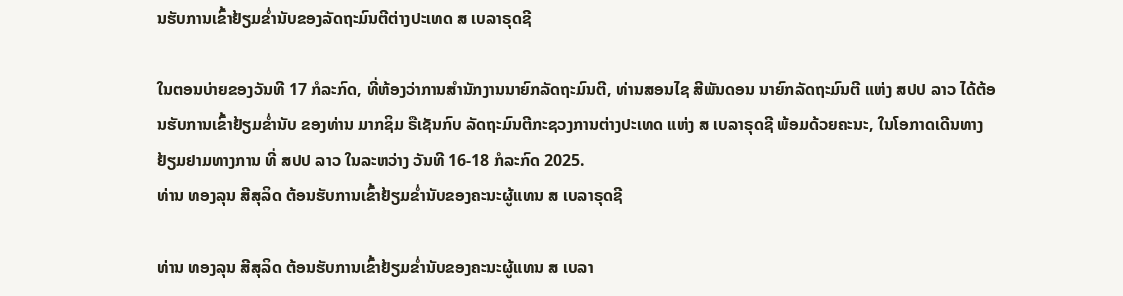ນຮັບການເຂົ້າຢ້ຽມຂໍ່ານັບຂອງລັດຖະມົນຕີຕ່າງປະເທດ ສ ເບລາຣຸດຊີ

ໃນຕອນບ່າຍຂອງວັນທີ 17 ກໍລະກົດ, ທີ່ຫ້ອງວ່າການສຳນັກງານນາຍົກລັດຖະມົນຕີ, ທ່ານສອນໄຊ ສີພັນດອນ ນາຍົກລັດຖະມົນຕີ ແຫ່ງ ສປປ ລາວ ໄດ້ຕ້ອນຮັບການເຂົ້າຢ້ຽມຂໍ່ານັບ ຂອງທ່ານ ມາກຊິມ ຣືເຊັນກົບ ລັດຖະມົນຕີກະຊວງການຕ່າງປະເທດ ແຫ່ງ ສ ເບລາຣຸດຊີ ພ້ອມດ້ວຍຄະນະ, ໃນໂອກາດເດີນທາງຢ້ຽມຢາມທາງການ ທີ່ ສປປ ລາວ ໃນລະຫວ່າງ ວັນທີ 16-18 ກໍລະກົດ 2025.
ທ່ານ ທອງລຸນ ສີສຸລິດ ຕ້ອນຮັບການເຂົ້າຢ້ຽມຂໍ່ານັບຂອງຄະນະຜູ້ແທນ ສ ເບລາຣຸດຊີ

ທ່ານ ທອງລຸນ ສີສຸລິດ ຕ້ອນຮັບການເຂົ້າຢ້ຽມຂໍ່ານັບຂອງຄະນະຜູ້ແທນ ສ ເບລາ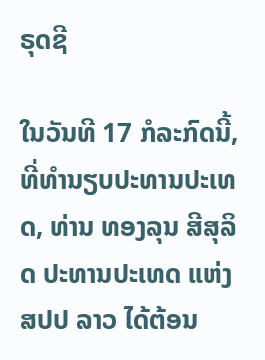ຣຸດຊີ

ໃນວັນທີ 17 ກໍລະກົດນີ້, ທີ່ທໍານຽບປະທານປະເທດ, ທ່ານ ທອງລຸນ ສີສຸລິດ ປະທານປະເທດ ແຫ່ງ ສປປ ລາວ ໄດ້ຕ້ອນ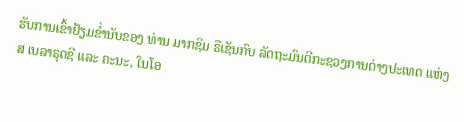ຮັບການເຂົ້າຢ້ຽມຂໍ່ານັບຂອງ ທ່ານ ມາກຊິມ ຣືເຊັນກົບ ລັດຖະມົນຕີກະຊວງການຕ່າງປະເທດ ແຫ່ງ ສ ເບລາຣຸດຊີ ແລະ ຄະນະ, ໃນໂອ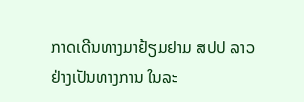ກາດເດີນທາງມາຢ້ຽມຢາມ ສປປ ລາວ ຢ່າງເປັນທາງການ ໃນລະ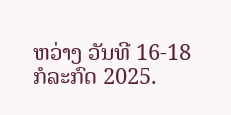ຫວ່າງ ວັນທີ 16-18 ກໍລະກົດ 2025.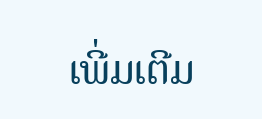ເພີ່ມເຕີມ